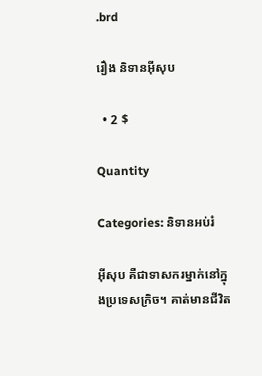.brd

រឿង និទានអ៊ីសុប

  • 2 $

Quantity

Categories: និទានអប់រំ

អ៊ីសុប គឺជាទាសករម្នាក់នៅក្នុងប្រទេសក្រិច។ គាត់មានជីវិត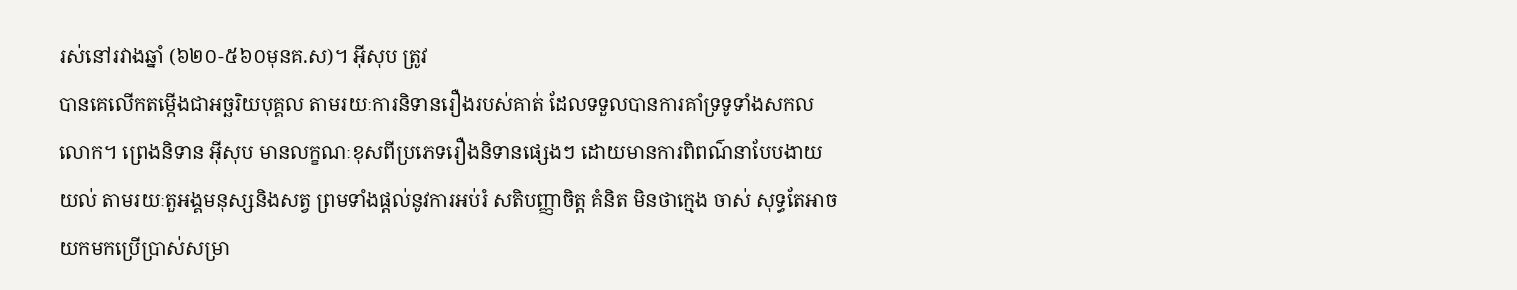រស់នៅរវាងឆ្នាំ (៦២០-៥៦០មុនគ.ស)។ អ៊ីសុប ត្រូវ
បានគេលើកតម្កើងជាអច្ឆរិយបុគ្គល តាមរយៈការនិទានរឿងរបស់គាត់ ដែលទទួលបានការគាំទ្រទូទាំងសកល
លោក។ ព្រេងនិទាន អ៊ីសុប មានលក្ខណៈខុសពីប្រភេទរឿងនិទានផ្សេងៗ ដោយមានការពិពណ៌នាបែបងាយ
យល់ តាមរយៈតួអង្គមនុស្សនិងសត្វ ព្រមទាំងផ្តល់នូវការអប់រំ សតិបញ្ញាចិត្ត គំនិត មិនថាក្មេង ចាស់ សុទ្ធតែអាច
យកមកប្រើប្រាស់សម្រា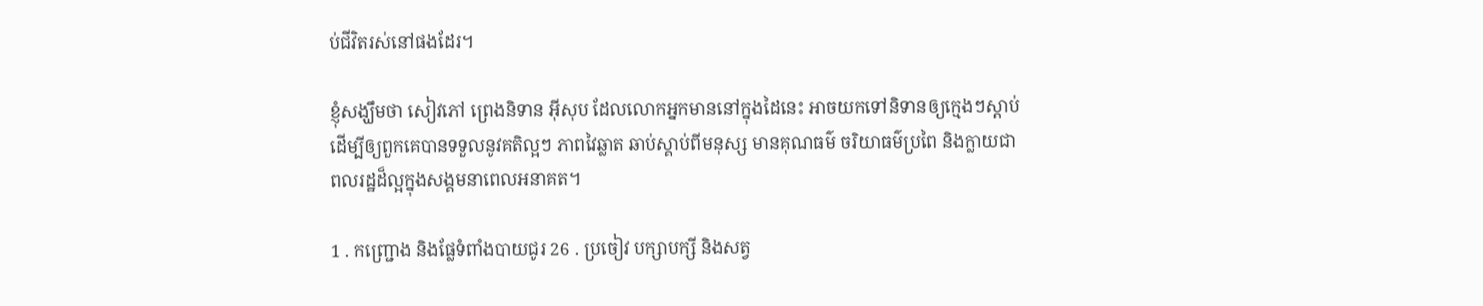ប់ជីវិតរស់នៅផងដែរ។

ខ្ញុំសង្ឃឹមថា សៀវភៅ ព្រេងនិទាន អ៊ីសុប ដែលលោកអ្នកមាននៅក្នុងដៃនេះ អាចយកទៅនិទានឲ្យក្មេងៗស្តាប់
ដើម្បីឲ្យពួកគេបានទទួលនូវគតិល្អៗ ភាពវៃឆ្លាត ឆាប់ស្គាប់ពីមនុស្ស មានគុណធម៌ ចរិយាធម៌ប្រពៃ និងក្លាយជា
ពលរដ្ឋដ៏ល្អក្នុងសង្គមនាពេលអនាគត។

1 . កញ្ជ្រោង និងផ្លែទំពាំងបាយជូរ 26 . ប្រចៀវ បក្សាបក្សី និងសត្វ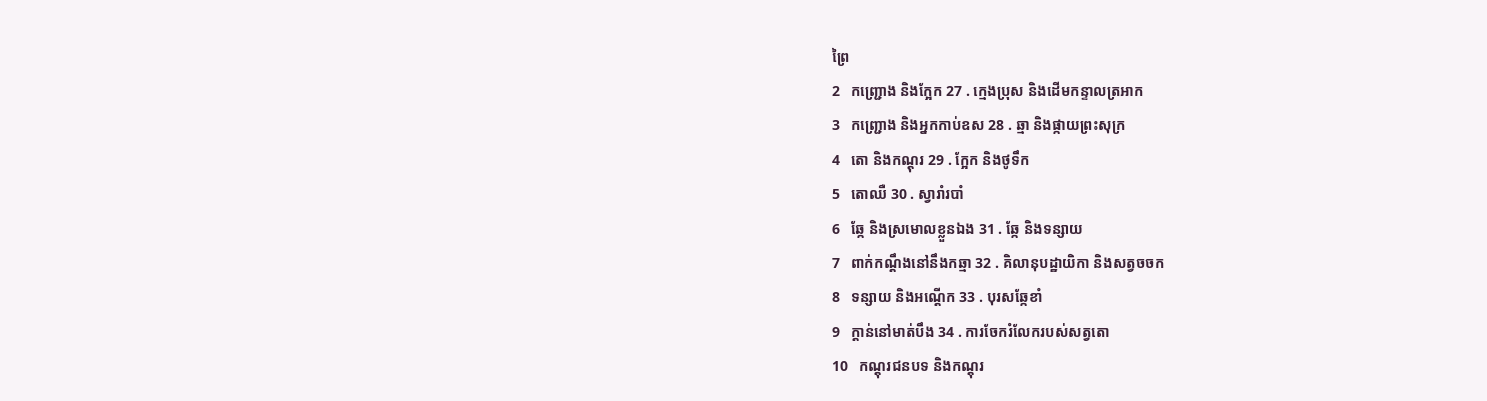ព្រៃ
2   កញ្ជ្រោង និងក្អែក 27 . ក្មេងប្រុស និងដើមកន្ទាលត្រអាក
3   កញ្ជ្រោង និងអ្នកកាប់ឧស 28 . ឆ្មា និងផ្កាយព្រះសុក្រ
4   តោ និងកណ្ដុរ 29 . ក្អែក និងថូទឹក
5   តោឈឺ 30 . ស្វារាំរបាំ
6   ឆ្កែ និងស្រមោលខ្លួនឯង 31 . ឆ្កែ និងទន្សាយ
7   ពាក់កណ្ដឹងនៅនឹងកឆ្មា 32 . គិលានុបដ្ឋាយិកា និងសត្វចចក
8   ទន្សាយ និងអណ្ដើក 33 . បុរសឆ្កែខាំ
9   ក្ដាន់នៅមាត់បឹង 34 . ការចែករំលែករបស់សត្វតោ
10   កណ្ដុរជនបទ និងកណ្ដុរ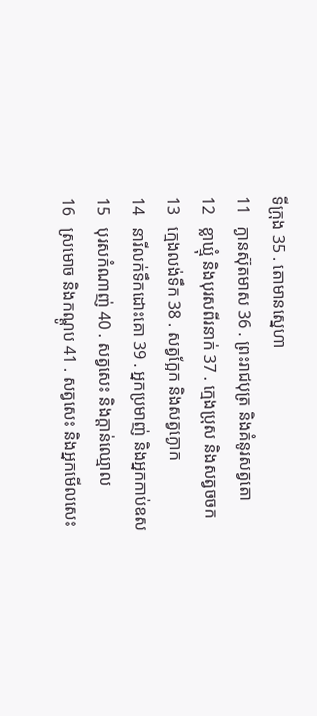ទីក្រុង 35 . តោមានស្នេហា
11   ក្ងានស៊ុតមាស 36 . ព្រះរាជបុត្រ និងគំនូរសត្វតោ
12   ខ្លាឃ្មុំ និងបុរសពីរនាក់ 37 . ក្មេងប្រុស និងសត្វចចក
13   ក្មេងលង់ទឹក 38 . សត្វក្អែក និងសត្វក្ងោក
14   នារីលក់ទឹកដោះគោ 39 . អ្នកប្រមាញ់ និងអ្នកកាប់ឧស
15   បុរសកំណាញ់ 40 . សត្វសេះ និងក្ដាន់ឈ្មោល
16   ស្រមោច និងកណ្ដូប 41 . សត្វសេះ និងអ្នកមើលសេះ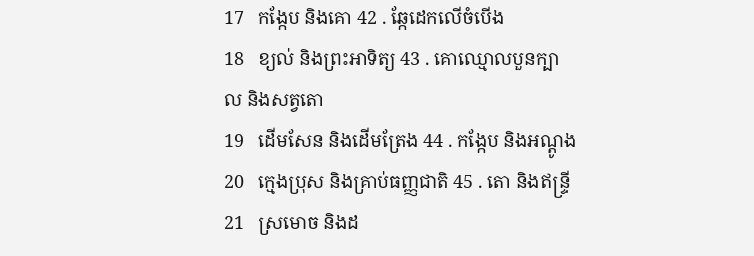17   កង្កែប និងគោ 42 . ឆ្កែដេកលើចំបើង
18   ខ្យល់ និងព្រះអាទិត្យ 43 . គោឈ្មោលបួនក្បាល និងសត្វតោ
19   ដើមសែន និងដើមត្រែង 44 . កង្កែប និងអណ្ដូង
20   ក្មេងប្រុស និងគ្រាប់ធញ្ញជាតិ 45 . តោ និងឥន្ទ្រី
21   ស្រមោច និងដ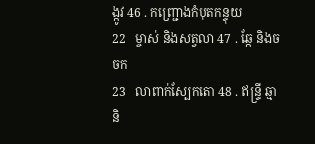ង្កូវ 46 . កញ្ជ្រោងកំបុតកន្ទុយ
22   ម្ចាស់ និងសត្វលា 47 . ឆ្កែ និងចចក
23   លាពាក់ស្បែកតោ 48 . ឥន្ទ្រី ឆ្មា និ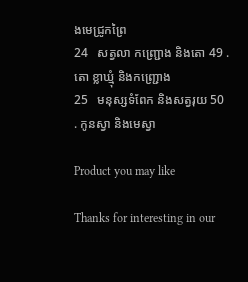ងមេជ្រូកព្រៃ
24   សត្វលា កញ្ជ្រោង និងតោ 49 . តោ ខ្លាឃ្មុំ និងកញ្ជ្រោង
25   មនុស្សទំពែក និងសត្វរុយ 50 . កូនស្វា និងមេស្វា

Product you may like

Thanks for interesting in our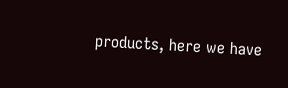products, here we have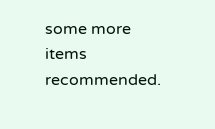some more items recommended.